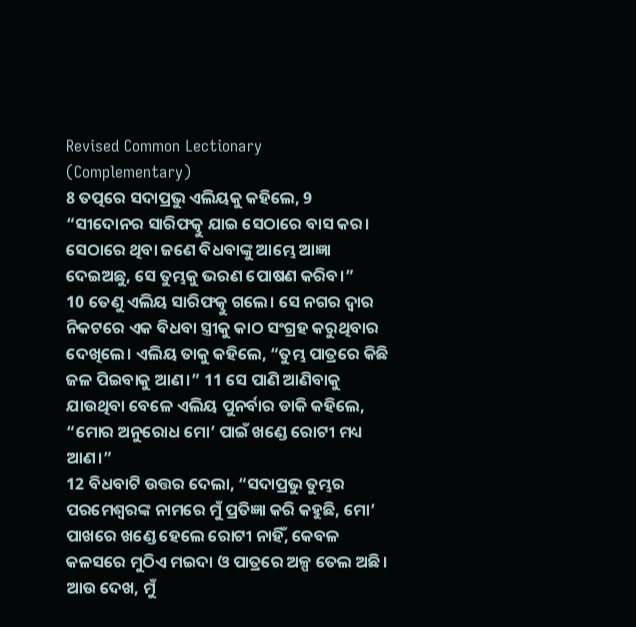Revised Common Lectionary (Complementary)
8 ତତ୍ପରେ ସଦାପ୍ରଭୁ ଏଲିୟକୁ କହିଲେ, 9 “ସୀଦୋନର ସାରିଫତ୍କୁ ଯାଇ ସେଠାରେ ବାସ କର। ସେଠାରେ ଥିବା ଜଣେ ବିଧବାଙ୍କୁ ଆମ୍ଭେ ଆଜ୍ଞା ଦେଇଅଛୁ, ସେ ତୁମ୍ଭକୁ ଭରଣ ପୋଷଣ କରିବ।”
10 ତେଣୁ ଏଲିୟ ସାରିଫତ୍କୁ ଗଲେ। ସେ ନଗର ଦ୍ୱାର ନିକଟରେ ଏକ ବିଧବା ସ୍ତ୍ରୀକୁ କାଠ ସଂଗ୍ରହ କରୁଥିବାର ଦେଖିଲେ। ଏଲିୟ ତାକୁ କହିଲେ, “ତୁମ୍ଭ ପାତ୍ରରେ କିଛି ଜଳ ପିଇବାକୁ ଆଣ।” 11 ସେ ପାଣି ଆଣିବାକୁ ଯାଉଥିବା ବେଳେ ଏଲିୟ ପୁନର୍ବାର ଡାକି କହିଲେ, “ମୋର ଅନୁରୋଧ ମୋ’ ପାଇଁ ଖଣ୍ଡେ ରୋଟୀ ମଧ୍ୟ ଆଣ।”
12 ବିଧବାଟି ଉତ୍ତର ଦେଲା, “ସଦାପ୍ରଭୁ ତୁମ୍ଭର ପରମେଶ୍ୱରଙ୍କ ନାମରେ ମୁଁ ପ୍ରତିଜ୍ଞା କରି କହୁଛି, ମୋ’ ପାଖରେ ଖଣ୍ଡେ ହେଲେ ରୋଟୀ ନାହିଁ, କେବଳ କଳସରେ ମୁଠିଏ ମଇଦା ଓ ପାତ୍ରରେ ଅଳ୍ପ ତେଲ ଅଛି। ଆଉ ଦେଖ, ମୁଁ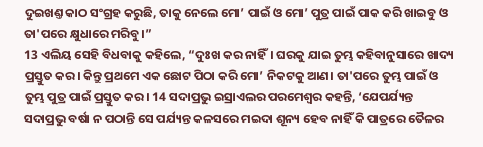ଦୁଇଖଣ୍ତ କାଠ ସଂଗ୍ରହ କରୁଛି, ତାକୁ ନେଲେ ମୋ’ ପାଇଁ ଓ ମୋ’ ପୁତ୍ର ପାଇଁ ପାକ କରି ଖାଇବୁ ଓ ତା'ପରେ କ୍ଷୁଧାରେ ମରିବୁ।”
13 ଏଲିୟ ସେହି ବିଧବାକୁ କହିଲେ, “ଦୁଃଖ କର ନାହିଁ। ଘରକୁ ଯାଇ ତୁମ୍ଭ କହିବାନୁସାରେ ଖାଦ୍ୟ ପ୍ରସ୍ତୁତ କର। କିନ୍ତୁ ପ୍ରଥମେ ଏକ ଛୋଟ ପିଠା କରି ମୋ’ ନିକଟକୁ ଆଣ। ତା'ପରେ ତୁମ୍ଭ ପାଇଁ ଓ ତୁମ୍ଭ ପୁତ୍ର ପାଇଁ ପ୍ରସ୍ତୁତ କର। 14 ସଦାପ୍ରଭୁ ଇସ୍ରାଏଲର ପରମେଶ୍ୱର କହନ୍ତି, ‘ଯେପର୍ଯ୍ୟନ୍ତ ସଦାପ୍ରଭୁ ବର୍ଷା ନ ପଠାନ୍ତି ସେ ପର୍ଯ୍ୟନ୍ତ କଳସରେ ମଇଦା ଶୂନ୍ୟ ହେବ ନାହିଁ କି ପାତ୍ରରେ ତୈଳର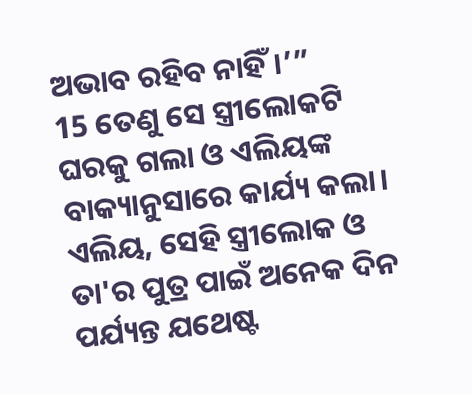ଅଭାବ ରହିବ ନାହିଁ।’”
15 ତେଣୁ ସେ ସ୍ତ୍ରୀଲୋକଟି ଘରକୁ ଗଲା ଓ ଏଲିୟଙ୍କ ବାକ୍ୟାନୁସାରେ କାର୍ଯ୍ୟ କଲା। ଏଲିୟ, ସେହି ସ୍ତ୍ରୀଲୋକ ଓ ତା'ର ପୁତ୍ର ପାଇଁ ଅନେକ ଦିନ ପର୍ଯ୍ୟନ୍ତ ଯଥେଷ୍ଟ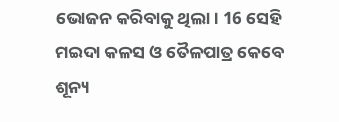ଭୋଜନ କରିବାକୁ ଥିଲା। 16 ସେହି ମଇଦା କଳସ ଓ ତୈଳପାତ୍ର କେବେ ଶୂନ୍ୟ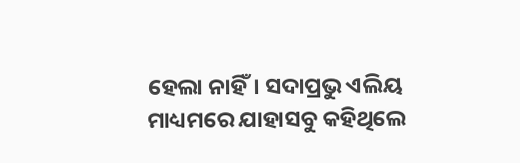ହେଲା ନାହିଁ। ସଦାପ୍ରଭୁ ଏଲିୟ ମାଧ୍ୟମରେ ଯାହାସବୁ କହିଥିଲେ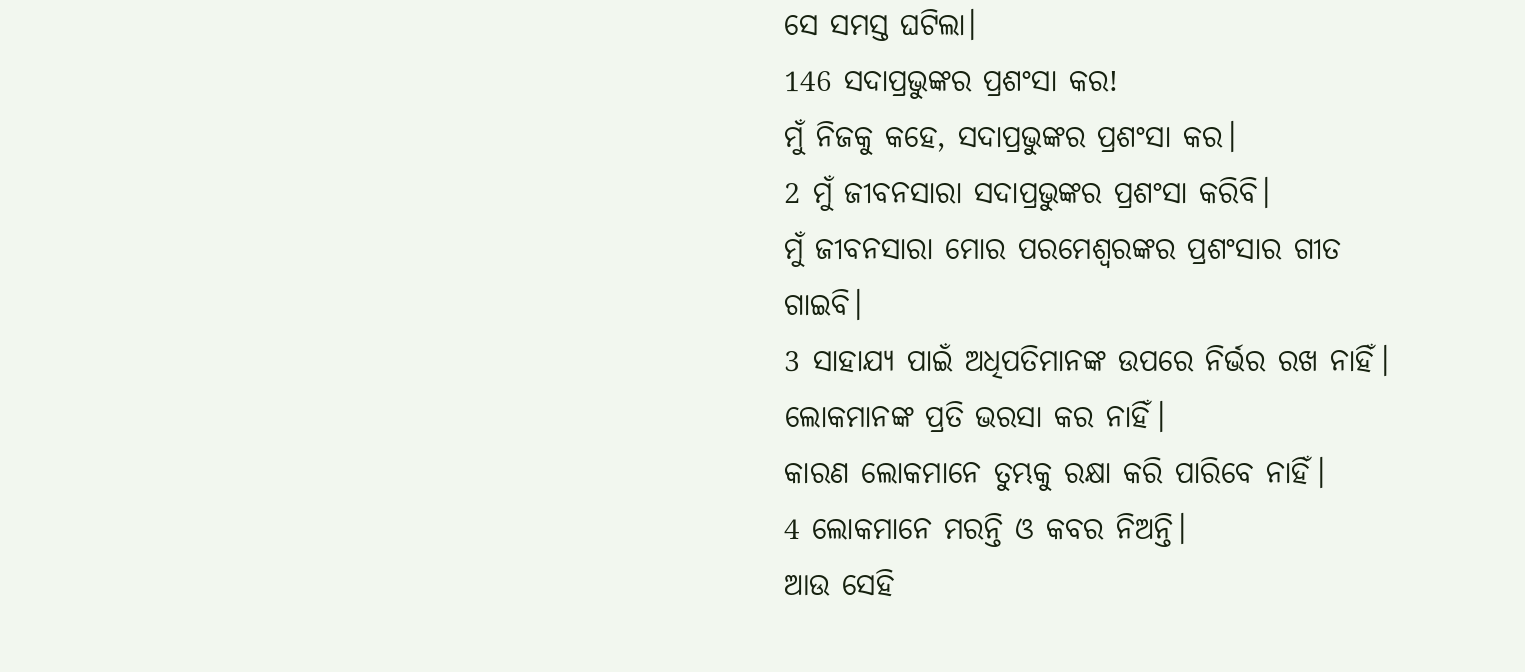ସେ ସମସ୍ତ ଘଟିଲା।
146 ସଦାପ୍ରଭୁଙ୍କର ପ୍ରଶଂସା କର!
ମୁଁ ନିଜକୁ କହେ, ସଦାପ୍ରଭୁଙ୍କର ପ୍ରଶଂସା କର।
2 ମୁଁ ଜୀବନସାରା ସଦାପ୍ରଭୁଙ୍କର ପ୍ରଶଂସା କରିବି।
ମୁଁ ଜୀବନସାରା ମୋର ପରମେଶ୍ୱରଙ୍କର ପ୍ରଶଂସାର ଗୀତ ଗାଇବି।
3 ସାହାଯ୍ୟ ପାଇଁ ଅଧିପତିମାନଙ୍କ ଉପରେ ନିର୍ଭର ରଖ ନାହିଁ।
ଲୋକମାନଙ୍କ ପ୍ରତି ଭରସା କର ନାହିଁ।
କାରଣ ଲୋକମାନେ ତୁମ୍ଭକୁ ରକ୍ଷା କରି ପାରିବେ ନାହିଁ।
4 ଲୋକମାନେ ମରନ୍ତି ଓ କବର ନିଅନ୍ତି।
ଆଉ ସେହି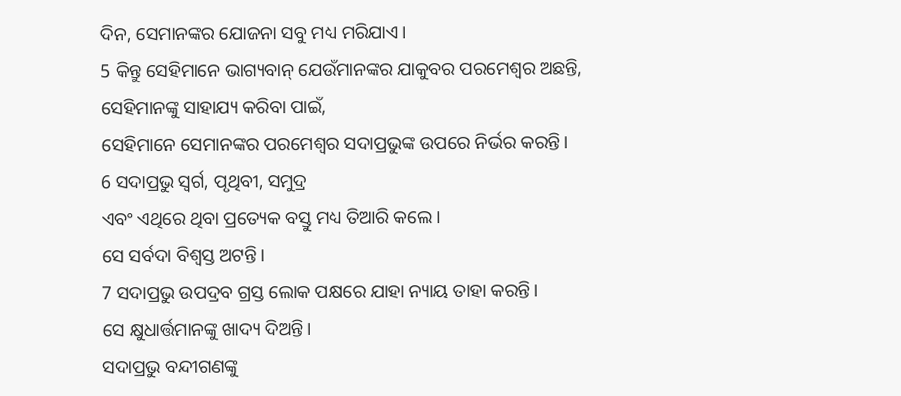ଦିନ, ସେମାନଙ୍କର ଯୋଜନା ସବୁ ମଧ୍ୟ ମରିଯାଏ।
5 କିନ୍ତୁ ସେହିମାନେ ଭାଗ୍ୟବାନ୍ ଯେଉଁମାନଙ୍କର ଯାକୁବର ପରମେଶ୍ୱର ଅଛନ୍ତି, ସେହିମାନଙ୍କୁ ସାହାଯ୍ୟ କରିବା ପାଇଁ,
ସେହିମାନେ ସେମାନଙ୍କର ପରମେଶ୍ୱର ସଦାପ୍ରଭୁଙ୍କ ଉପରେ ନିର୍ଭର କରନ୍ତି।
6 ସଦାପ୍ରଭୁ ସ୍ୱର୍ଗ, ପୃଥିବୀ, ସମୁଦ୍ର
ଏବଂ ଏଥିରେ ଥିବା ପ୍ରତ୍ୟେକ ବସ୍ତୁ ମଧ୍ୟ ତିଆରି କଲେ।
ସେ ସର୍ବଦା ବିଶ୍ୱସ୍ତ ଅଟନ୍ତି।
7 ସଦାପ୍ରଭୁ ଉପଦ୍ରବ ଗ୍ରସ୍ତ ଲୋକ ପକ୍ଷରେ ଯାହା ନ୍ୟାୟ ତାହା କରନ୍ତି।
ସେ କ୍ଷୁଧାର୍ତ୍ତମାନଙ୍କୁ ଖାଦ୍ୟ ଦିଅନ୍ତି।
ସଦାପ୍ରଭୁ ବନ୍ଦୀଗଣଙ୍କୁ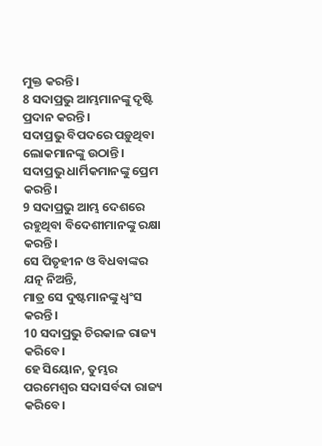ମୁକ୍ତ କରନ୍ତି।
8 ସଦାପ୍ରଭୁ ଆମ୍ଭମାନଙ୍କୁ ଦୃଷ୍ଟି ପ୍ରଦାନ କରନ୍ତି।
ସଦାପ୍ରଭୁ ବିପଦରେ ପଡ଼ୁଥିବା ଲୋକମାନଙ୍କୁ ଉଠାନ୍ତି।
ସଦାପ୍ରଭୁ ଧାର୍ମିକମାନଙ୍କୁ ପ୍ରେମ କରନ୍ତି।
9 ସଦାପ୍ରଭୁ ଆମ୍ଭ ଦେଶରେ ରହୁଥିବା ବିଦେଶୀମାନଙ୍କୁ ରକ୍ଷା କରନ୍ତି।
ସେ ପିତୃହୀନ ଓ ବିଧବାଙ୍କର ଯତ୍ନ ନିଅନ୍ତି,
ମାତ୍ର ସେ ଦୁଷ୍ଟମାନଙ୍କୁ ଧ୍ୱଂସ କରନ୍ତି।
10 ସଦାପ୍ରଭୁ ଚିରକାଳ ରାଜ୍ୟ କରିବେ।
ହେ ସିୟୋନ, ତୁମ୍ଭର ପରମେଶ୍ୱର ସଦାସର୍ବଦା ରାଜ୍ୟ କରିବେ।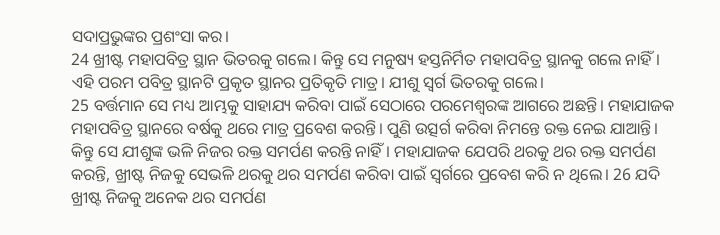ସଦାପ୍ରଭୁଙ୍କର ପ୍ରଶଂସା କର।
24 ଖ୍ରୀଷ୍ଟ ମହାପବିତ୍ର ସ୍ଥାନ ଭିତରକୁ ଗଲେ। କିନ୍ତୁ ସେ ମନୁଷ୍ୟ ହସ୍ତନିର୍ମିତ ମହାପବିତ୍ର ସ୍ଥାନକୁ ଗଲେ ନାହିଁ। ଏହି ପରମ ପବିତ୍ର ସ୍ଥାନଟି ପ୍ରକୃତ ସ୍ଥାନର ପ୍ରତିକୃତି ମାତ୍ର। ଯୀଶୁ ସ୍ୱର୍ଗ ଭିତରକୁ ଗଲେ।
25 ବର୍ତ୍ତମାନ ସେ ମଧ୍ୟ ଆମ୍ଭକୁ ସାହାଯ୍ୟ କରିବା ପାଇଁ ସେଠାରେ ପରମେଶ୍ୱରଙ୍କ ଆଗରେ ଅଛନ୍ତି। ମହାଯାଜକ ମହାପବିତ୍ର ସ୍ଥାନରେ ବର୍ଷକୁ ଥରେ ମାତ୍ର ପ୍ରବେଶ କରନ୍ତି। ପୁଣି ଉତ୍ସର୍ଗ କରିବା ନିମନ୍ତେ ରକ୍ତ ନେଇ ଯାଆନ୍ତି। କିନ୍ତୁ ସେ ଯୀଶୁଙ୍କ ଭଳି ନିଜର ରକ୍ତ ସମର୍ପଣ କରନ୍ତି ନାହିଁ। ମହାଯାଜକ ଯେପରି ଥରକୁ ଥର ରକ୍ତ ସମର୍ପଣ କରନ୍ତି, ଖ୍ରୀଷ୍ଟ ନିଜକୁ ସେଭଳି ଥରକୁ ଥର ସମର୍ପଣ କରିବା ପାଇଁ ସ୍ୱର୍ଗରେ ପ୍ରବେଶ କରି ନ ଥିଲେ। 26 ଯଦି ଖ୍ରୀଷ୍ଟ ନିଜକୁ ଅନେକ ଥର ସମର୍ପଣ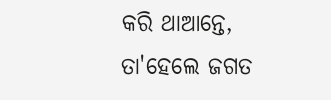କରି ଥାଆନ୍ତେ, ତା'ହେଲେ ଜଗତ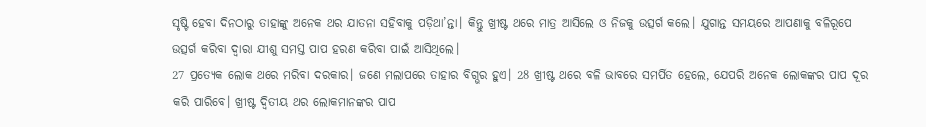ସୃଷ୍ଟି ହେବା ଦିନଠାରୁ ତାହାଙ୍କୁ ଅନେକ ଥର ଯାତନା ସହିବାକୁ ପଡ଼ିଥା’ନ୍ତା। କିନ୍ତୁ ଖ୍ରୀଷ୍ଟ ଥରେ ମାତ୍ର ଆସିଲେ ଓ ନିଜକୁ ଉତ୍ସର୍ଗ କଲେ। ଯୁଗାନ୍ତ ସମୟରେ ଆପଣାକୁ ବଳିରୂପେ ଉତ୍ସର୍ଗ କରିବା ଦ୍ୱାରା ଯୀଶୁ ସମସ୍ତ ପାପ ହରଣ କରିବା ପାଇଁ ଆସିଥିଲେ।
27 ପ୍ରତ୍ୟେକ ଲୋକ ଥରେ ମରିବା ଦରକାର। ଜଣେ ମଲାପରେ ତାହାର ବିଗ୍ଭର ହୁଏ। 28 ଖ୍ରୀଷ୍ଟ ଥରେ ବଳି ଭାବରେ ସମର୍ପିତ ହେଲେ, ଯେପରି ଅନେକ ଲୋକଙ୍କର ପାପ ଦୂର କରି ପାରିବେ। ଖ୍ରୀଷ୍ଟ ଦ୍ୱିତୀୟ ଥର ଲୋକମାନଙ୍କର ପାପ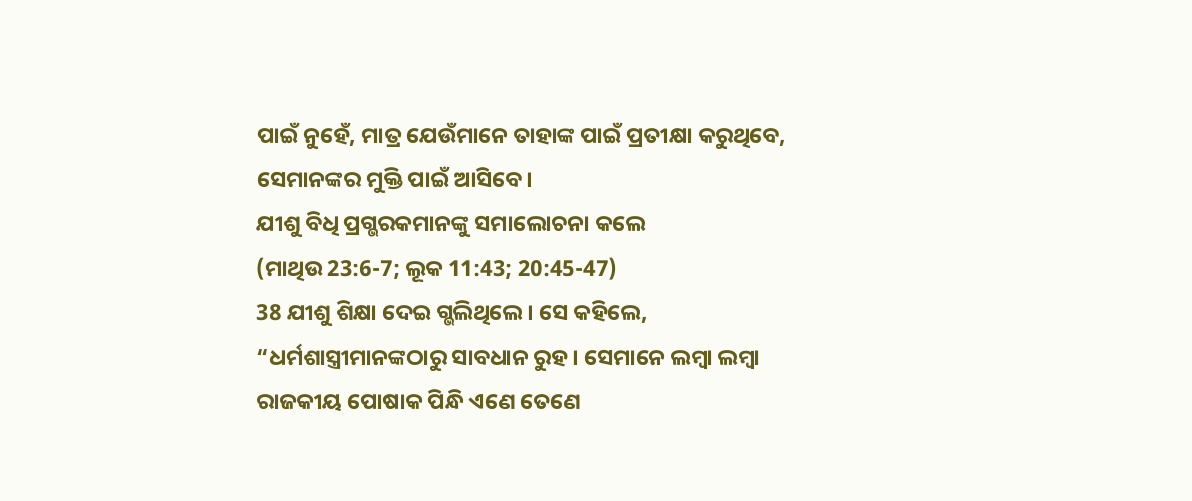ପାଇଁ ନୁହେଁ, ମାତ୍ର ଯେଉଁମାନେ ତାହାଙ୍କ ପାଇଁ ପ୍ରତୀକ୍ଷା କରୁଥିବେ, ସେମାନଙ୍କର ମୁକ୍ତି ପାଇଁ ଆସିବେ।
ଯୀଶୁ ବିଧି ପ୍ରଗ୍ଭରକମାନଙ୍କୁ ସମାଲୋଚନା କଲେ
(ମାଥିଉ 23:6-7; ଲୂକ 11:43; 20:45-47)
38 ଯୀଶୁ ଶିକ୍ଷା ଦେଇ ଗ୍ଭଲିଥିଲେ। ସେ କହିଲେ, “ଧର୍ମଶାସ୍ତ୍ରୀମାନଙ୍କଠାରୁ ସାବଧାନ ରୁହ। ସେମାନେ ଲମ୍ବା ଲମ୍ବା ରାଜକୀୟ ପୋଷାକ ପିନ୍ଧି ଏଣେ ତେଣେ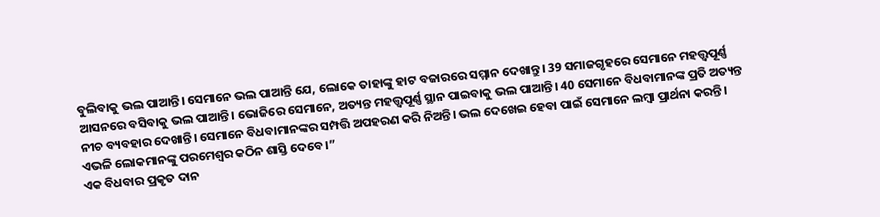ବୁଲିବାକୁ ଭଲ ପାଆନ୍ତି। ସେମାନେ ଭଲ ପାଆନ୍ତି ଯେ, ଲୋକେ ତାହାଙ୍କୁ ହାଟ ବଜାରରେ ସମ୍ମାନ ଦେଖାନ୍ତୁ। 39 ସମାଜଗୃହରେ ସେମାନେ ମହତ୍ତ୍ୱପୂର୍ଣ୍ଣ ଆସନରେ ବସିବାକୁ ଭଲ ପାଆନ୍ତି। ଭୋଜିରେ ସେମାନେ, ଅତ୍ୟନ୍ତ ମହତ୍ତ୍ୱପୂର୍ଣ୍ଣ ସ୍ଥାନ ପାଇବାକୁ ଭଲ ପାଆନ୍ତି। 40 ସେମାନେ ବିଧବାମାନଙ୍କ ପ୍ରତି ଅତ୍ୟନ୍ତ ନୀଚ ବ୍ୟବହାର ଦେଖାନ୍ତି। ସେମାନେ ବିଧବାମାନଙ୍କର ସମ୍ପତ୍ତି ଅପହରଣ କରି ନିଅନ୍ତି। ଭଲ ଦେଖେଇ ହେବା ପାଇଁ ସେମାନେ ଲମ୍ବା ପ୍ରାର୍ଥନା କରନ୍ତି। ଏଭଳି ଲୋକମାନଙ୍କୁ ପରମେଶ୍ୱର କଠିନ ଶାସ୍ତି ଦେବେ।”
ଏକ ବିଧବାର ପ୍ରକୃତ ଦାନ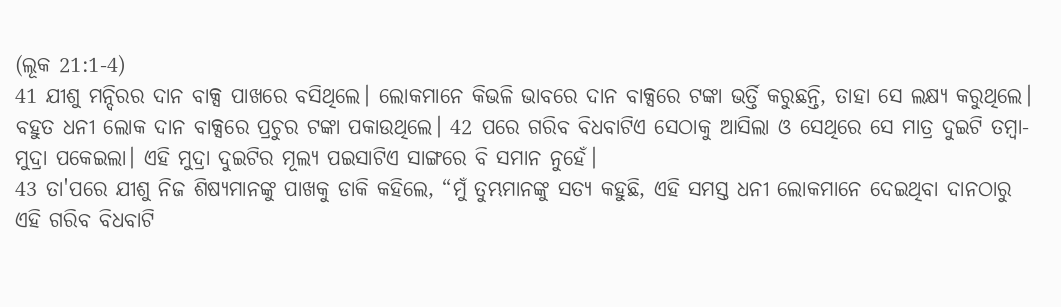(ଲୂକ 21:1-4)
41 ଯୀଶୁ ମନ୍ଦିରର ଦାନ ବାକ୍ସ ପାଖରେ ବସିଥିଲେ। ଲୋକମାନେ କିଭଳି ଭାବରେ ଦାନ ବାକ୍ସରେ ଟଙ୍କା ଭର୍ତ୍ତି କରୁଛନ୍ତି, ତାହା ସେ ଲକ୍ଷ୍ୟ କରୁଥିଲେ। ବହୁତ ଧନୀ ଲୋକ ଦାନ ବାକ୍ସରେ ପ୍ରଚୁର ଟଙ୍କା ପକାଉଥିଲେ। 42 ପରେ ଗରିବ ବିଧବାଟିଏ ସେଠାକୁ ଆସିଲା ଓ ସେଥିରେ ସେ ମାତ୍ର ଦୁଇଟି ତମ୍ବା-ମୁଦ୍ରା ପକେଇଲା। ଏହି ମୁଦ୍ରା ଦୁଇଟିର ମୂଲ୍ୟ ପଇସାଟିଏ ସାଙ୍ଗରେ ବି ସମାନ ନୁହେଁ।
43 ତା'ପରେ ଯୀଶୁ ନିଜ ଶିଷ୍ୟମାନଙ୍କୁ ପାଖକୁ ଡାକି କହିଲେ, “ମୁଁ ତୁମ୍ଭମାନଙ୍କୁ ସତ୍ୟ କହୁଛି, ଏହି ସମସ୍ତ ଧନୀ ଲୋକମାନେ ଦେଇଥିବା ଦାନଠାରୁ ଏହି ଗରିବ ବିଧବାଟି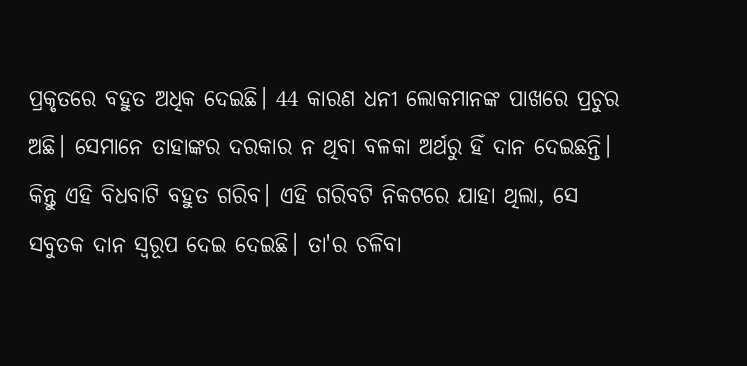ପ୍ରକୃତରେ ବହୁତ ଅଧିକ ଦେଇଛି। 44 କାରଣ ଧନୀ ଲୋକମାନଙ୍କ ପାଖରେ ପ୍ରଚୁର ଅଛି। ସେମାନେ ତାହାଙ୍କର ଦରକାର ନ ଥିବା ବଳକା ଅର୍ଥରୁ ହିଁ ଦାନ ଦେଇଛନ୍ତି। କିନ୍ତୁ ଏହି ବିଧବାଟି ବହୁତ ଗରିବ। ଏହି ଗରିବଟି ନିକଟରେ ଯାହା ଥିଲା, ସେ ସବୁତକ ଦାନ ସ୍ୱରୂପ ଦେଇ ଦେଇଛି। ତା'ର ଚଳିବା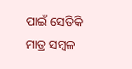ପାଇଁ ସେତିକି ମାତ୍ର ସମ୍ବଳ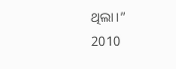ଥିଲା।”
2010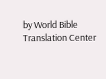by World Bible Translation Center